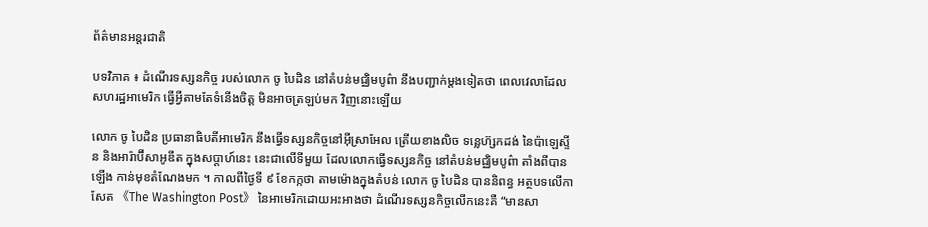ព័ត៌មានអន្តរជាតិ

បទវិភាគ ៖ ដំណើរទស្សនកិច្ច របស់លោក ចូ បៃដិន នៅតំបន់មជ្ឈិមបូព៌ា នឹងបញ្ជាក់ម្តងទៀតថា ពេលវេលាដែលសហរដ្ឋអាមេរិក ធ្វើអ្វីតាមតែទំនើងចិត្ត មិនអាចត្រឡប់មក វិញនោះឡើយ

លោក ចូ បៃដិន ប្រធានាធិបតីអាមេរិក នឹងធ្វើទស្សនកិច្ចនៅអ៊ីស្រាអែល ត្រើយខាងលិច ទន្លេហ៊្សកដង់ នៃប៉ាឡេស្ទីន និងអារ៉ាប៊ីសាអូឌីត ក្នុងសប្តាហ៍នេះ នេះជាលើទីមួយ ដែលលោកធ្វើទស្សនកិច្ច នៅតំបន់មជ្ឈិមបូព៌ា តាំងពីបានឡើង កាន់មុខតំណែងមក ។ កាលពីថ្ងៃទី ៩ ខែកក្កថា តាមម៉ោងក្នុងតំបន់ លោក ចូ បៃដិន បាននិពន្ធ អត្ថបទលើកាសែត 《The Washington Post》 នៃអាមេរិកដោយអះអាងថា ដំណើរទស្សនកិច្ចលើកនេះគឺ “មានសា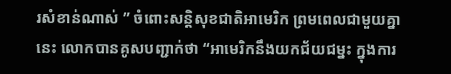រសំខាន់ណាស់ ” ចំពោះសន្តិសុខជាតិអាមេរិក ព្រមពេលជាមួយគ្នានេះ លោកបានគូសបញ្ជាក់ថា “អាមេរិកនឹងយកជ័យជម្នះ ក្នុងការ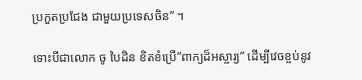ប្រកួតប្រជែង ជាមួយប្រទេសចិន” ។

ទោះបីជាលោក ចូ បៃដិន ខិតខំប្រើ”ពាក្យដ៏អស្ចារ្យ” ដើម្បីវេចខ្ចប់នូវ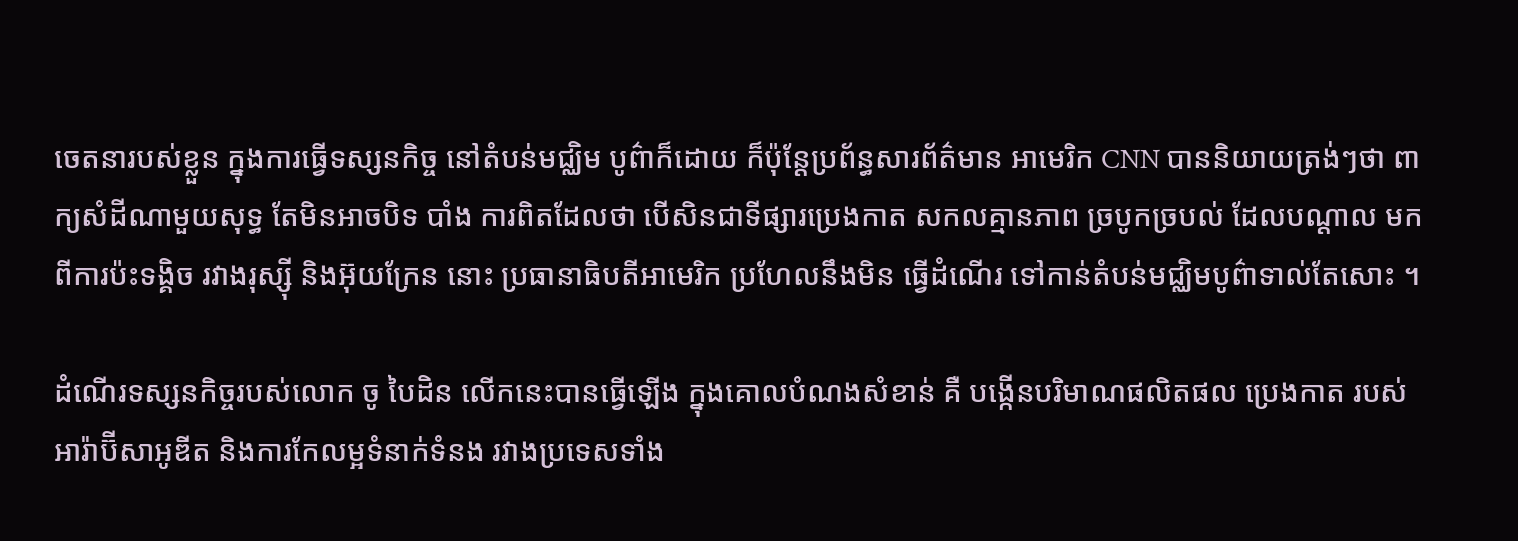ចេតនារបស់ខ្លួន ក្នុងការធ្វើទស្សនកិច្ច នៅតំបន់មជ្ឈិម បូព៌ាក៏ដោយ ក៏ប៉ុន្តែប្រព័ន្ធសារព័ត៌មាន អាមេរិក CNN បាននិយាយត្រង់ៗថា ពាក្យសំដីណាមួយសុទ្ធ តែមិនអាចបិទ បាំង ការពិតដែលថា បើសិនជាទីផ្សារប្រេងកាត សកលគ្មានភាព ច្របូកច្របល់ ដែលបណ្តាល មកពីការប៉ះទង្គិច រវាងរុស្ស៊ី និងអ៊ុយក្រែន នោះ ប្រធានាធិបតីអាមេរិក ប្រហែលនឹងមិន ធ្វើដំណើរ ទៅកាន់តំបន់មជ្ឈិមបូព៌ាទាល់តែសោះ ។

ដំណើរទស្សនកិច្ចរបស់លោក ចូ បៃដិន លើកនេះបានធ្វើឡើង ក្នុងគោលបំណងសំខាន់ គឺ បង្កើនបរិមាណផលិតផល ប្រេងកាត របស់អារ៉ាប៊ីសាអូឌីត និងការកែលម្អទំនាក់ទំនង រវាងប្រទេសទាំង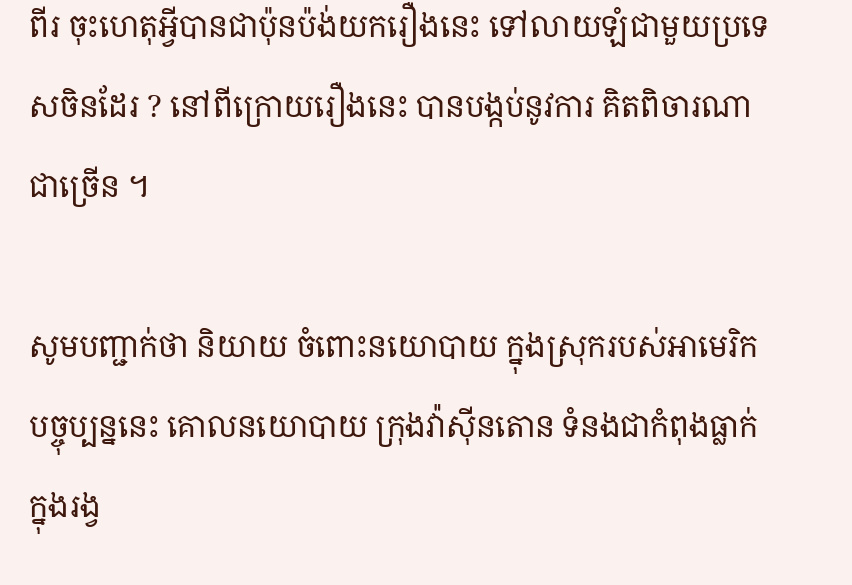ពីរ ចុះហេតុអ្វីបានជាប៉ុនប៉ង់យករឿងនេះ ទៅលាយឡំជាមួយប្រទេសចិនដែរ ? នៅពីក្រោយរឿងនេះ បានបង្កប់នូវការ គិតពិចារណាជាច្រើន ។

សូមបញ្ជាក់ថា និយាយ ចំពោះនយោបាយ ក្នុងស្រុករបស់អាមេរិក បច្ចុប្បន្ននេះ គោលនយោបាយ ក្រុងវ៉ាស៊ីនតោន ទំនងជាកំពុងធ្លាក់ ក្នុងរង្វ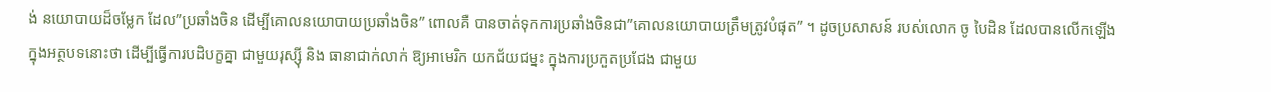ង់ នយោបាយដ៏ចម្លែក ដែល”ប្រឆាំងចិន ដើម្បីគោលនយោបាយប្រឆាំងចិន” ពោលគឺ បានចាត់ទុកការប្រឆាំងចិនជា”គោលនយោបាយត្រឹមត្រូវបំផុត” ។ ដូចប្រសាសន៍ របស់លោក ចូ បៃដិន ដែលបានលើកឡើង ក្នុងអត្ថបទនោះថា ដើម្បីធ្វើការបដិបក្ខគ្នា ជាមួយរុស្ស៊ី និង ធានាជាក់លាក់ ឱ្យអាមេរិក យកជ័យជម្នះ ក្នុងការប្រកួតប្រជែង ជាមួយ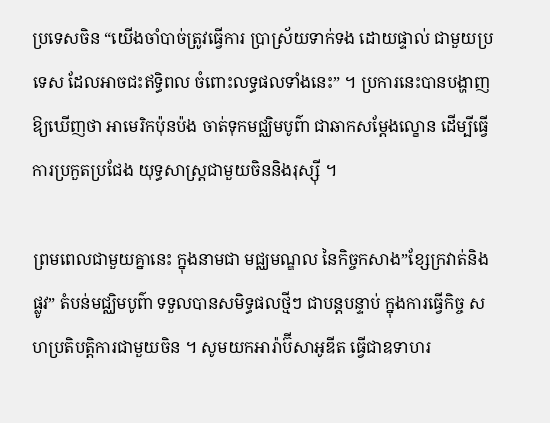ប្រទេសចិន “យើងចាំបាច់ត្រូវធ្វើការ ប្រាស្រ័យទាក់ទង ដោយផ្ទាល់ ជាមួយប្រទេស ដែលអាចជះឥទ្ធិពល ចំពោះលទ្ធផលទាំងនេះ” ។ ប្រការនេះបានបង្ហាញឱ្យឃើញថា អាមេរិកប៉ុនប៉ង ចាត់ទុកមជ្ឈិមបូព៌ា ជាឆាកសម្តែងល្ខោន ដើម្បីធ្វើការប្រកួតប្រជែង យុទ្ធសាស្រ្តជាមួយចិននិងរុស្ស៊ី ។

ព្រមពេលជាមួយគ្នានេះ ក្នុងនាមជា មជ្ឈមណ្ឌល នៃកិច្ចកសាង”ខ្សែក្រវាត់និងផ្លូវ” តំបន់មជ្ឈិមបូព៌ា ទទួលបានសមិទ្ធផលថ្មីៗ ជាបន្តបន្ទាប់ ក្នុងការធ្វើកិច្ច សហប្រតិបតិ្តការជាមួយចិន ។ សូមយកអារ៉ាប៊ីសាអូឌីត ធ្វើជាឧទាហរ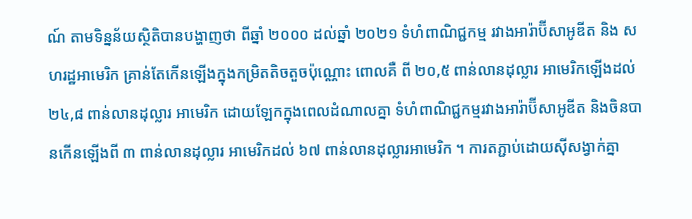ណ៍ តាមទិន្នន័យស្ថិតិបានបង្ហាញថា ពីឆ្នាំ ២០០០ ដល់ឆ្នាំ ២០២១ ទំហំពាណិជ្ជកម្ម រវាងអារ៉ាប៊ីសាអូឌីត និង សហរដ្ឋអាមេរិក គ្រាន់តែកើនឡើងក្នុងកម្រិតតិចតួចប៉ុណ្ណោះ ពោលគឺ ពី ២០,៥ ពាន់លានដុល្លារ អាមេរិកឡើងដល់ ២៤,៨ ពាន់លានដុល្លារ អាមេរិក ដោយឡែកក្នុងពេលដំណាលគ្នា ទំហំពាណិជ្ជកម្មរវាងអារ៉ាប៊ីសាអូឌីត និងចិនបានកើនឡើងពី ៣ ពាន់លានដុល្លារ អាមេរិកដល់ ៦៧ ពាន់លានដុល្លារអាមេរិក ។ ការតភ្ជាប់ដោយស៊ីសង្វាក់គ្នា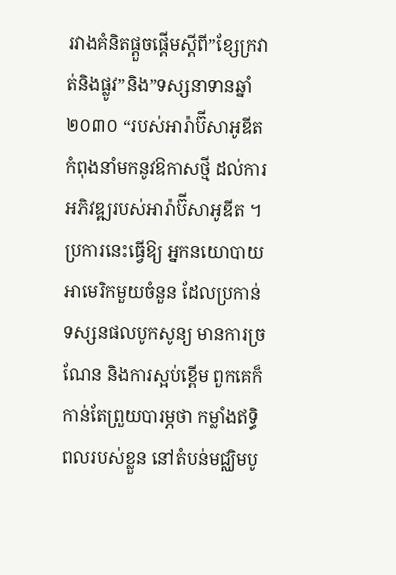រវាងគំនិតផ្តួចផ្តើមស្តីពី”ខ្សែក្រវាត់និងផ្លូវ”និង”ទស្សនាទានឆ្នាំ ២០៣០ “របស់អារ៉ាប៊ីសាអូឌីត កំពុងនាំមកនូវឱកាសថ្មី ដល់ការអភិវឌ្ឍរបស់អារ៉ាប៊ីសាអូឌីត ។
ប្រការនេះធ្វើឱ្យ អ្នកនយោបាយអាមេរិកមួយចំនួន ដែលប្រកាន់ទស្សនផលបូកសូន្យ មានការច្រណែន និងការស្អប់ខ្ពើម ពួកគេក៏កាន់តែព្រួយបារម្ភថា កម្លាំងឥទ្ធិពលរបស់ខ្លួន នៅតំបន់មជ្ឈិមបូ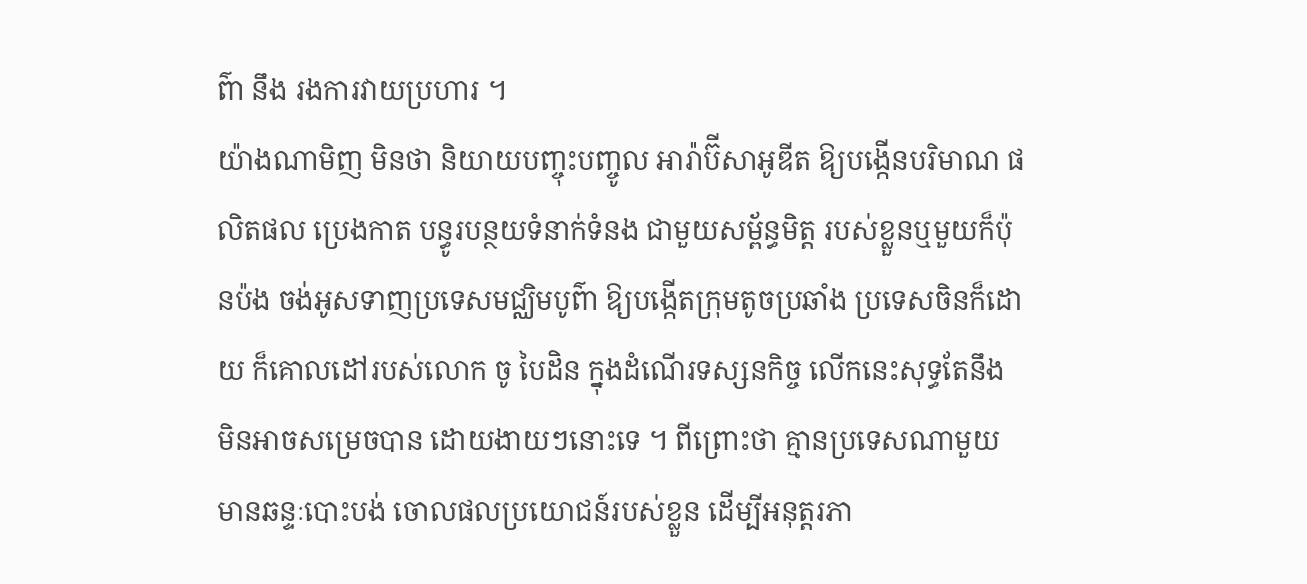ព៌ា នឹង រងការវាយប្រហារ ។
យ៉ាងណាមិញ មិនថា និយាយបញ្ចុះបញ្ចូល អារ៉ាប៊ីសាអូឌីត ឱ្យបង្កើនបរិមាណ ផលិតផល ប្រេងកាត បន្ធូរបន្ថយទំនាក់ទំនង ជាមួយសម្ព័ន្ធមិត្ត របស់ខ្លួនឬមួយក៏ប៉ុនប៉ង ចង់អូសទាញប្រទេសមជ្ឈិមបូព៌ា ឱ្យបង្កើតក្រុមតូចប្រឆាំង ប្រទេសចិនក៏ដោយ ក៏គោលដៅរបស់លោក ចូ បៃដិន ក្នុងដំណើរទស្សនកិច្ច លើកនេះសុទ្ធតែនឹង មិនអាចសម្រេចបាន ដោយងាយៗនោះទេ ។ ពីព្រោះថា គ្មានប្រទេសណាមួយ មានឆន្ទៈបោះបង់ ចោលផលប្រយោជន៍របស់ខ្លួន ដើម្បីអនុត្តរភា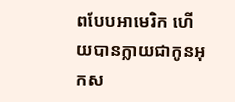ពបែបអាមេរិក ហើយបានក្លាយជាកូនអុកស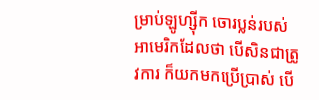ម្រាប់ឡូហ្ស៊ីក ចោរប្លន់របស់អាមេរិកដែលថា បើសិនជាត្រូវការ ក៏យកមកប្រើប្រាស់ បើ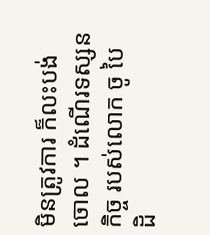មិនត្រូវការ ក៏លះបង់ចោល ។ ដំណើរទស្សនកិច្ច របស់លោក ចូ បៃដិ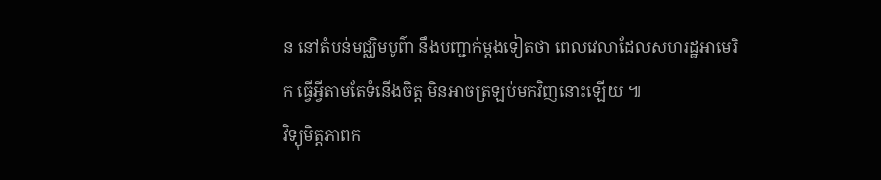ន នៅតំបន់មជ្ឈិមបូព៌ា នឹងបញ្ជាក់ម្តងទៀតថា ពេលវេលាដែលសហរដ្ឋអាមេរិក ធ្វើអ្វីតាមតែទំនើងចិត្ត មិនអាចត្រឡប់មកវិញនោះឡើយ ៕
វិទ្យុមិត្តភាពក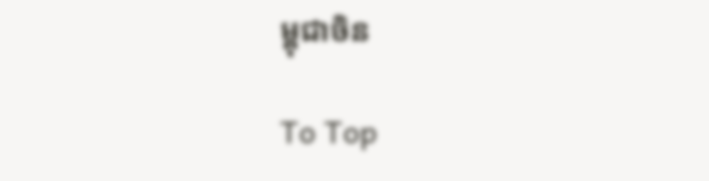ម្ពុជាចិន

To Top